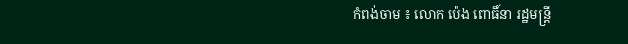កំពង់ចាម ៖ លោក ប៉េង ពោធិ៍នា រដ្ឋមន្ត្រី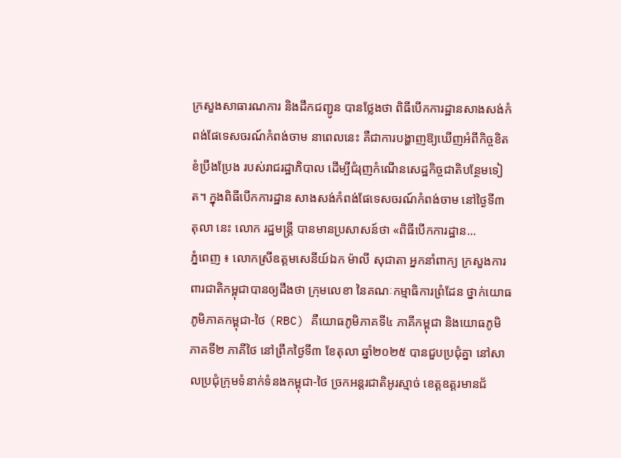ក្រសួងសាធារណការ និងដឹកជញ្ជូន បានថ្លែងថា ពិធីបើកការដ្ឋានសាងសង់កំពង់ផែទេសចរណ៍កំពង់ចាម នាពេលនេះ គឺជាការបង្ហាញឱ្យឃើញអំពីកិច្ចខិតខំប្រឹងប្រែង របស់រាជរដ្ឋាភិបាល ដើម្បីជំរុញកំណើនសេដ្ឋកិច្ចជាតិបន្ថែមទៀត។ ក្នុងពិធីបើកការដ្ឋាន សាងសង់កំពង់ផែទេសចរណ៍កំពង់ចាម នៅថ្ងៃទី៣ តុលា នេះ លោក រដ្ឋមន្ត្រី បានមានប្រសាសន៍ថា «ពិធីបើកការដ្ឋាន...
ភ្នំពេញ ៖ លោកស្រីឧត្តមសេនីយ៍ឯក ម៉ាលី សុជាតា អ្នកនាំពាក្យ ក្រសួងការពារជាតិកម្ពុជាបានឲ្យដឹងថា ក្រុមលេខា នៃគណៈកម្មាធិការព្រំដែន ថ្នាក់យោធភូមិភាគកម្ពុជា-ថៃ (RBC) គឺយោធភូមិភាគទី៤ ភាគីកម្ពុជា និងយោធភូមិភាគទី២ ភាគីថៃ នៅព្រឹកថ្ងៃទី៣ ខែតុលា ឆ្នាំ២០២៥ បានជួបប្រជុំគ្នា នៅសាលប្រជុំក្រុមទំនាក់ទំនងកម្ពុជា-ថៃ ច្រកអន្តរជាតិអូរស្មាច់ ខេត្តឧត្តរមានជ័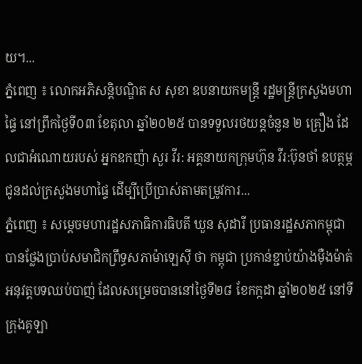យ។...
ភ្នំពេញ ៖ លោកអភិសន្តិបណ្ឌិត ស សុខា ឧបនាយកមន្រ្តី រដ្ឋមន្រ្តីក្រសួងមហាផ្ទៃ នៅព្រឹកថ្ងៃទី០៣ ខែតុលា ឆ្នាំ២០២៥ បានទទួលរថយន្តចំនួន ២ គ្រឿង ដែលជាអំណោយរបស់ អ្នកឧកញ៉ា សួរ វីរ: អគ្គនាយកក្រុមហ៊ុន វីរ:ប៊ុនថាំ ឧបត្ថម្ភ ជូនដល់ក្រសួងមហាផ្ទៃ ដើម្បីប្រើប្រាស់តាមតម្រូវការ...
ភ្នំពេញ ៖ សម្តេចមហារដ្ឋសភាធិការធិបតី ឃួន សុដារី ប្រធានរដ្ឋសភាកម្ពុជា បានថ្លែងប្រាប់សមាជិកព្រឹទ្ធសភាម៉ាឡេស៊ី ថា កម្ពុជា ប្រកាន់ខ្ជាប់យ៉ាងម៉ឺងម៉ាត់អនុវត្តបទឈប់បាញ់ ដែលសម្រេចបាននៅថ្ងៃទី២៨ ខែកក្កដា ឆ្នាំ២០២៥ នៅទីក្រុងគូឡា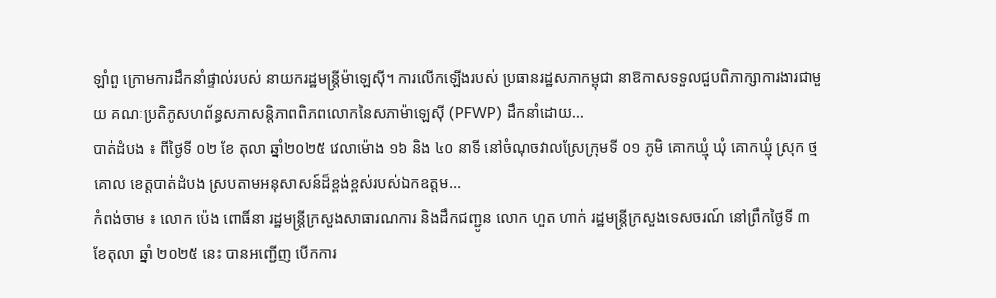ឡាំពួ ក្រោមការដឹកនាំផ្ទាល់របស់ នាយករដ្ឋមន្ត្រីម៉ាឡេស៊ី។ ការលើកឡើងរបស់ ប្រធានរដ្ឋសភាកម្ពុជា នាឱកាសទទួលជួបពិភាក្សាការងារជាមួយ គណៈប្រតិភូសហព័ន្ធសភាសន្ដិភាពពិភពលោកនៃសភាម៉ាឡេស៊ី (PFWP) ដឹកនាំដោយ...
បាត់ដំបង ៖ ពីថ្ងៃទី ០២ ខែ តុលា ឆ្នាំ២០២៥ វេលាម៉ោង ១៦ និង ៤០ នាទី នៅចំណុចវាលស្រែក្រុមទី ០១ ភូមិ គោកឃ្មុំ ឃុំ គោកឃ្មុំ ស្រុក ថ្មគោល ខេត្តបាត់ដំបង ស្របតាមអនុសាសន៍ដ៏ខ្ពង់ខ្ពស់របស់ឯកឧត្តម...
កំពង់ចាម ៖ លោក ប៉េង ពោធិ៍នា រដ្ឋមន្ត្រីក្រសួងសាធារណការ និងដឹកជញ្ជូន លោក ហួត ហាក់ រដ្ឋមន្ត្រីក្រសួងទេសចរណ៍ នៅព្រឹកថ្ងៃទី ៣ ខែតុលា ឆ្នាំ ២០២៥ នេះ បានអញ្ជើញ បើកការ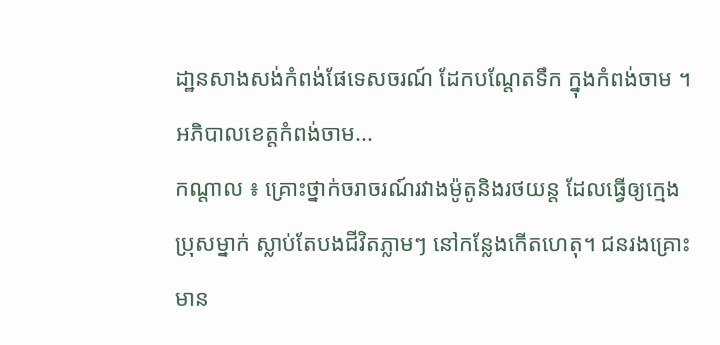ដា្ឋនសាងសង់កំពង់ផែទេសចរណ៍ ដែកបណ្ដែតទឹក ក្នុងកំពង់ចាម ។ អភិបាលខេត្តកំពង់ចាម...
កណ្តាល ៖ គ្រោះថ្នាក់ចរាចរណ៍រវាងម៉ូតូនិងរថយន្ត ដែលធ្វើឲ្យក្មេងប្រុសម្នាក់ ស្លាប់តែបងជីវិតភ្លាមៗ នៅកន្លែងកើតហេតុ។ ជនរងគ្រោះមាន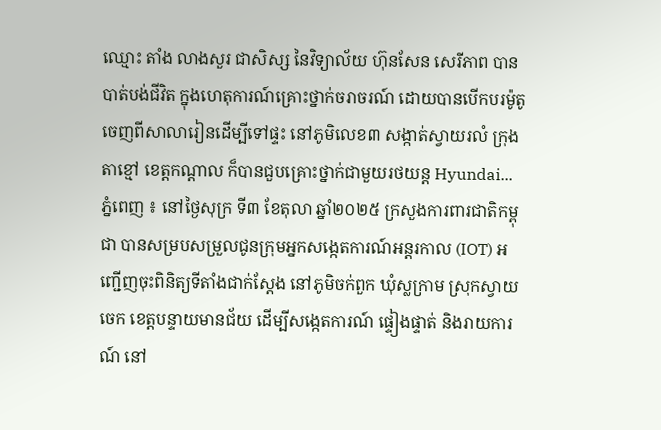ឈ្មោះ តាំង លាងសួរ ជាសិស្ស នៃវិទ្យាល័យ ហ៊ុនសែន សេរីភាព បានបាត់បង់ជីវិត ក្នុងហេតុការណ៍គ្រោះថ្នាក់ចរាចរណ៍ ដោយបានបើកបរម៉ូតូចេញពីសាលារៀនដើម្បីទៅផ្ទះ នៅភូមិលេខ៣ សង្កាត់ស្វាយរលំ ក្រុងតាខ្មៅ ខេត្តកណ្តាល ក៏បានជួបគ្រោះថ្នាក់ជាមួយរថយន្ត Hyundai...
ភ្នំពេញ ៖ នៅថ្ងៃសុក្រ ទី៣ ខែតុលា ឆ្នាំ២០២៥ ក្រសួងការពារជាតិកម្ពុជា បានសម្របសម្រួលជូនក្រុមអ្នកសង្កេតការណ៍អន្តរកាល (IOT) អញ្ជើញចុះពិនិត្យទីតាំងជាក់ស្តែង នៅភូមិចក់ពួក ឃុំស្លក្រាម ស្រុកស្វាយចេក ខេត្តបន្ទាយមានជ័យ ដើម្បីសង្កេតការណ៍ ផ្ទៀងផ្ទាត់ និងរាយការណ៍ នៅ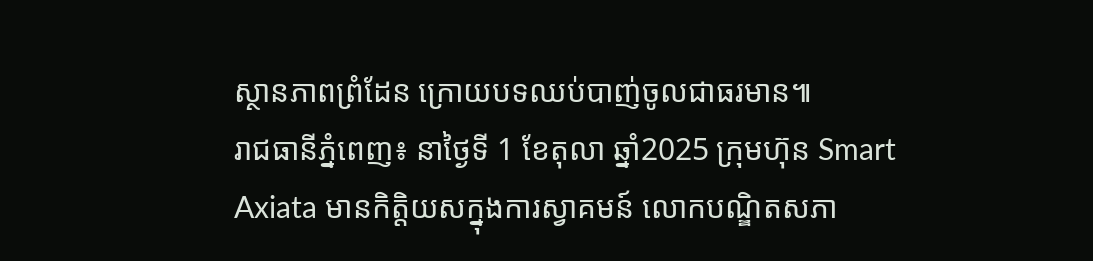ស្ថានភាពព្រំដែន ក្រោយបទឈប់បាញ់ចូលជាធរមាន៕
រាជធានីភ្នំពេញ៖ នាថ្ងៃទី 1 ខែតុលា ឆ្នាំ2025 ក្រុមហ៊ុន Smart Axiata មានកិត្តិយសក្នុងការស្វាគមន៍ លោកបណ្ឌិតសភា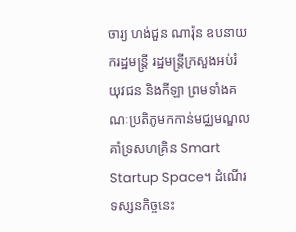ចារ្យ ហង់ជួន ណារ៉ុន ឧបនាយករដ្ឋមន្ត្រី រដ្ឋមន្ត្រីក្រសួងអប់រំ យុវជន និងកីឡា ព្រមទាំងគណៈប្រតិភូមកកាន់មជ្ឈមណ្ឌលគាំទ្រសហគ្រិន Smart Startup Space។ ដំណើរទស្សនកិច្ចនេះ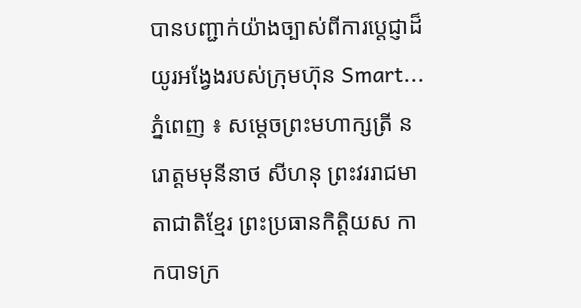បានបញ្ជាក់យ៉ាងច្បាស់ពីការប្តេជ្ញាដ៏យូរអង្វែងរបស់ក្រុមហ៊ុន Smart...
ភ្នំពេញ ៖ សម្ដេចព្រះមហាក្សត្រី នរោត្ដមមុនីនាថ សីហនុ ព្រះវររាជមាតាជាតិខ្មែរ ព្រះប្រធានកិត្តិយស កាកបាទក្រ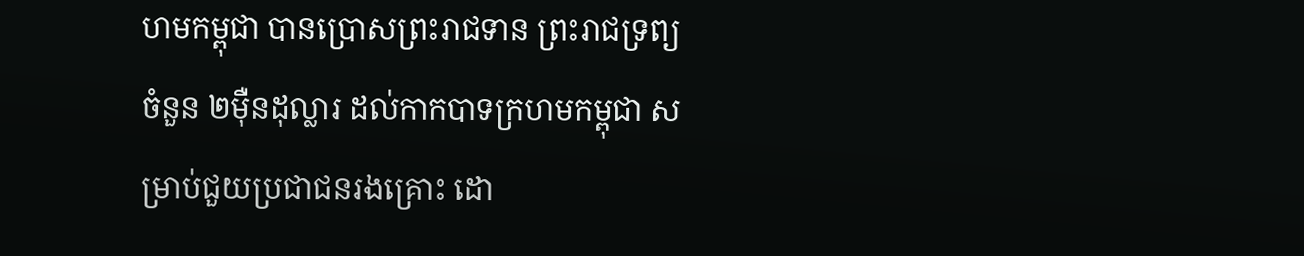ហមកម្ពុជា បានប្រោសព្រះរាជទាន ព្រះរាជទ្រព្យចំនួន ២ម៉ឺនដុល្លារ ដល់កាកបាទក្រហមកម្ពុជា សម្រាប់ជួយប្រជាជនរងគ្រោះ ដោ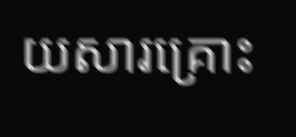យសារគ្រោះ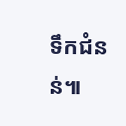ទឹកជំនន់៕